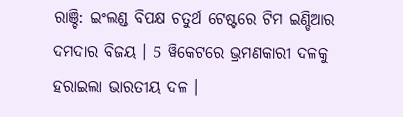ରାଞ୍ଚି: ଇଂଲଣ୍ଡ ବିପକ୍ଷ ଚତୁର୍ଥ ଟେଷ୍ଟରେ ଟିମ ଇଣ୍ଡିଆର ଦମଦାର ବିଜୟ । 5 ୱିକେଟରେ ଭ୍ରମଣକାରୀ ଦଳକୁ ହରାଇଲା ଭାରତୀୟ ଦଳ ।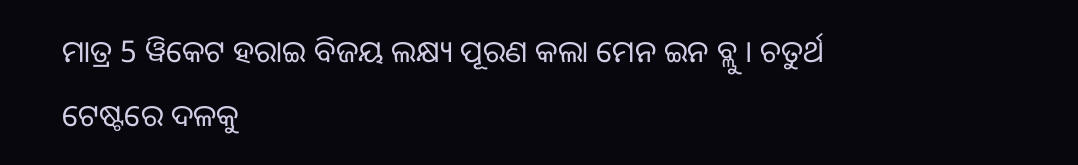ମାତ୍ର 5 ୱିକେଟ ହରାଇ ବିଜୟ ଲକ୍ଷ୍ୟ ପୂରଣ କଲା ମେନ ଇନ ବ୍ଲୁ । ଚତୁର୍ଥ ଟେଷ୍ଟରେ ଦଳକୁ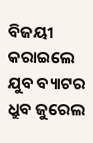ବିଜୟୀ କରାଇଲେ ଯୁବ ବ୍ୟାଟର ଧ୍ରୁବ ଜୁରେଲ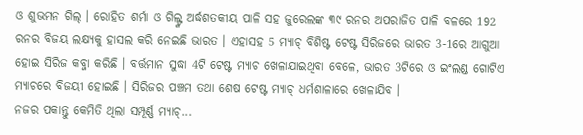ଓ ଶୁଭମନ ଗିଲ୍ । ରୋହିତ ଶର୍ମା ଓ ଗିଲ୍ଙ୍କ ଅର୍ଦ୍ଧଶତକୀୟ ପାଳି ସହ ଜୁରେଲଙ୍କ ୩୯ ରନର ଅପରାଜିତ ପାଳି ବଳରେ 192 ରନର ବିଜୟ ଲକ୍ଷ୍ୟକୁ ହାସଲ କରି ନେଇଛି ଭାରତ । ଏହାସହ 5 ମ୍ୟାଚ୍ ବିଶିଷ୍ଟ ଟେଷ୍ଟ ସିରିଜରେ ଭାରତ 3-1ରେ ଆଗୁଆ ହୋଇ ସିରିଜ କବ୍ଜା କରିଛି । ବର୍ତ୍ତମାନ ସୁଦ୍ଧା 4ଟି ଟେଷ୍ଟ ମ୍ୟାଚ ଖେଳାଯାଇଥିବା ବେଳେ, ଭାରତ 3ଟିରେ ଓ ଇଂଲଣ୍ଡ ଗୋଟିଏ ମ୍ୟାଚରେ ବିଜୟୀ ହୋଇଛି । ସିରିଜର ପଞ୍ଚମ ତଥା ଶେଷ ଟେଷ୍ଟ ମ୍ୟାଚ୍ ଧର୍ମଶାଳାରେ ଖେଳାଯିବ ।
ନଜର ପକାନ୍ତୁ କେମିତି ଥିଲା ସମ୍ପୂର୍ଣ୍ଣ ମ୍ୟାଚ୍...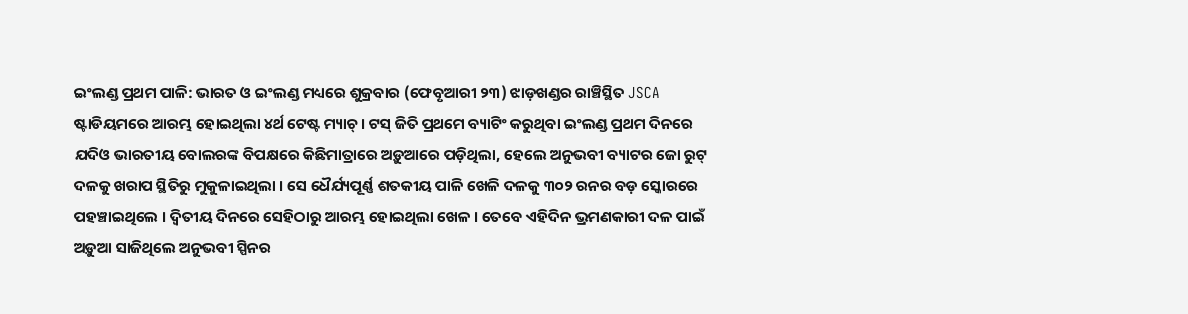ଇଂଲଣ୍ଡ ପ୍ରଥମ ପାଳି: ଭାରତ ଓ ଇଂଲଣ୍ଡ ମଧ୍ୟରେ ଶୁକ୍ରବାର (ଫେବୃଆରୀ ୨୩) ଝାଡ଼ଖଣ୍ଡର ରାଞ୍ଚିସ୍ଥିତ JSCA ଷ୍ଟାଡିୟମରେ ଆରମ୍ଭ ହୋଇଥିଲା ୪ର୍ଥ ଟେଷ୍ଟ ମ୍ୟାଚ୍ । ଟସ୍ ଜିତି ପ୍ରଥମେ ବ୍ୟାଟିଂ କରୁଥିବା ଇଂଲଣ୍ଡ ପ୍ରଥମ ଦିନରେ ଯଦିଓ ଭାରତୀୟ ବୋଲରଙ୍କ ବିପକ୍ଷରେ କିଛିମାତ୍ରାରେ ଅଡ଼ୁଆରେ ପଡ଼ିଥିଲା, ହେଲେ ଅନୁଭବୀ ବ୍ୟାଟର ଜୋ ରୁଟ୍ ଦଳକୁ ଖରାପ ସ୍ଥିତିରୁ ମୁକୁଳାଇଥିଲା । ସେ ଧୈର୍ଯ୍ୟପୂର୍ଣ୍ଣ ଶତକୀୟ ପାଳି ଖେଳି ଦଳକୁ ୩୦୨ ରନର ବଡ଼ ସ୍କୋରରେ ପହଞ୍ଚାଇଥିଲେ । ଦ୍ବିତୀୟ ଦିନରେ ସେହିଠାରୁ ଆରମ୍ଭ ହୋଇଥିଲା ଖେଳ । ତେବେ ଏହିଦିନ ଭ୍ରମଣକାରୀ ଦଳ ପାଇଁ ଅଡ଼ୁଆ ସାଜିଥିଲେ ଅନୁଭବୀ ସ୍ପିନର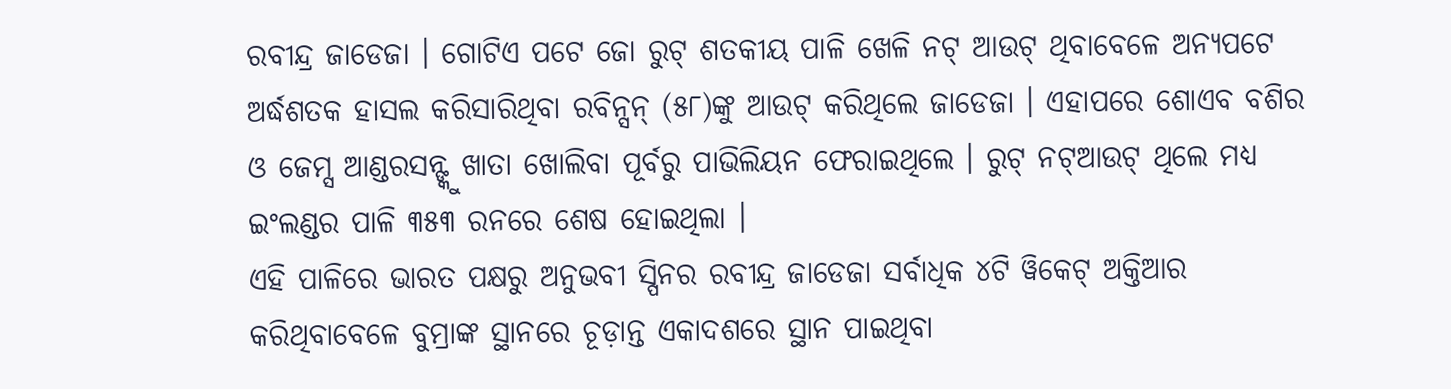ରବୀନ୍ଦ୍ର ଜାଡେଜା । ଗୋଟିଏ ପଟେ ଜୋ ରୁଟ୍ ଶତକୀୟ ପାଳି ଖେଳି ନଟ୍ ଆଉଟ୍ ଥିବାବେଳେ ଅନ୍ୟପଟେ ଅର୍ଦ୍ଧଶତକ ହାସଲ କରିସାରିଥିବା ରବିନ୍ସନ୍ (୫୮)ଙ୍କୁ ଆଉଟ୍ କରିଥିଲେ ଜାଡେଜା । ଏହାପରେ ଶୋଏବ ବଶିର ଓ ଜେମ୍ସ ଆଣ୍ଡରସନ୍ଙ୍କୁ ଖାତା ଖୋଲିବା ପୂର୍ବରୁ ପାଭିଲିୟନ ଫେରାଇଥିଲେ । ରୁଟ୍ ନଟ୍ଆଉଟ୍ ଥିଲେ ମଧ୍ୟ ଇଂଲଣ୍ଡର ପାଳି ୩୫୩ ରନରେ ଶେଷ ହୋଇଥିଲା ।
ଏହି ପାଳିରେ ଭାରତ ପକ୍ଷରୁ ଅନୁଭବୀ ସ୍ପିନର ରବୀନ୍ଦ୍ର ଜାଡେଜା ସର୍ବାଧିକ ୪ଟି ୱିକେଟ୍ ଅକ୍ତିଆର କରିଥିବାବେଳେ ବୁମ୍ରାଙ୍କ ସ୍ଥାନରେ ଚୂଡ଼ାନ୍ତ ଏକାଦଶରେ ସ୍ଥାନ ପାଇଥିବା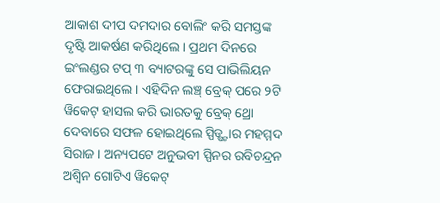ଆକାଶ ଦୀପ ଦମଦାର ବୋଲିଂ କରି ସମସ୍ତଙ୍କ ଦୃଷ୍ଟି ଆକର୍ଷଣ କରିଥିଲେ । ପ୍ରଥମ ଦିନରେ ଇଂଲଣ୍ଡର ଟପ୍ ୩ ବ୍ୟାଟରଙ୍କୁ ସେ ପାଭିଲିୟନ ଫେରାଇଥିଲେ । ଏହିଦିନ ଲଞ୍ଚ୍ ବ୍ରେକ୍ ପରେ ୨ଟି ୱିକେଟ୍ ହାସଲ କରି ଭାରତକୁ ବ୍ରେକ୍ ଥ୍ରୋ ଦେବାରେ ସଫଳ ହୋଇଥିଲେ ସ୍ପିଡ୍ଷ୍ଟାର ମହମ୍ମଦ ସିରାଜ । ଅନ୍ୟପଟେ ଅନୁଭବୀ ସ୍ପିନର ରବିଚନ୍ଦ୍ରନ ଅଶ୍ବିନ ଗୋଟିଏ ୱିକେଟ୍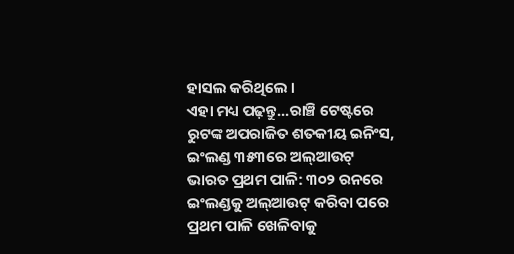ହାସଲ କରିଥିଲେ ।
ଏହା ମଧ୍ୟ ପଢ଼ନ୍ତୁ...ରାଞ୍ଚି ଟେଷ୍ଟରେ ରୁଟଙ୍କ ଅପରାଜିତ ଶତକୀୟ ଇନିଂସ, ଇଂଲଣ୍ଡ ୩୫୩ରେ ଅଲ୍ଆଉଟ୍
ଭାରତ ପ୍ରଥମ ପାଳି: ୩୦୨ ରନରେ ଇଂଲଣ୍ଡକୁ ଅଲ୍ଆଉଟ୍ କରିବା ପରେ ପ୍ରଥମ ପାଳି ଖେଳିବାକୁ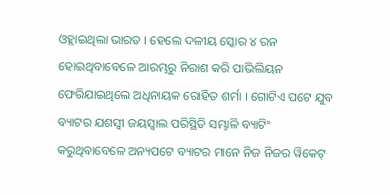ଓହ୍ଲାଇଥିଲା ଭାରତ । ହେଲେ ଦଳୀୟ ସ୍କୋର ୪ ରନ ହୋଇଥିବାବେଳେ ଆରମ୍ଭରୁ ନିରାଶ କରି ପାଭିଲିୟନ ଫେରିଯାଇଥିଲେ ଅଧିନାୟକ ରୋହିତ ଶର୍ମା । ଗୋଟିଏ ପଟେ ଯୁବ ବ୍ୟାଟର ଯଶସ୍ବୀ ଜୟସ୍ବାଲ ପରିସ୍ଥିତି ସମ୍ଭାଳି ବ୍ୟାଟିଂ କରୁଥିବାବେଳେ ଅନ୍ୟପଟେ ବ୍ୟାଟର ମାନେ ନିଜ ନିଜର ୱିକେଟ୍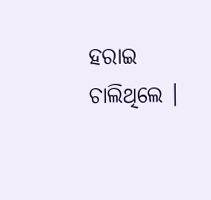ହରାଇ ଚାଲିଥିଲେ ।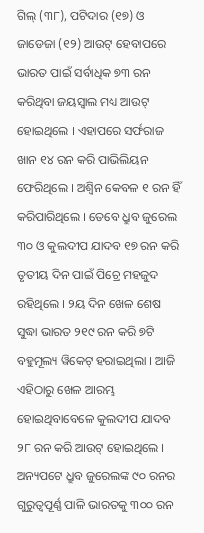ଗିଲ୍ (୩୮), ପଟିଦାର (୧୭) ଓ ଜାଡେଜା (୧୨) ଆଉଟ୍ ହେବାପରେ ଭାରତ ପାଇଁ ସର୍ବାଧିକ ୭୩ ରନ କରିଥିବା ଜୟସ୍ବାଲ ମଧ୍ୟ ଆଉଟ୍ ହୋଇଥିଲେ । ଏହାପରେ ସର୍ଫରାଜ ଖାନ ୧୪ ରନ କରି ପାଭିଲିୟନ ଫେରିଥିଲେ । ଅଶ୍ବିନ କେବଳ ୧ ରନ ହିଁ କରିପାରିଥିଲେ । ତେବେ ଧ୍ରୁବ ଜୁରେଲ ୩୦ ଓ କୁଲଦୀପ ଯାଦବ ୧୭ ରନ କରି ତୃତୀୟ ଦିନ ପାଇଁ ପିଚ୍ରେ ମହଜୁଦ ରହିଥିଲେ । ୨ୟ ଦିନ ଖେଳ ଶେଷ ସୁଦ୍ଧା ଭାରତ ୨୧୯ ରନ କରି ୭ଟି ବହୁମୂଲ୍ୟ ୱିକେଟ୍ ହରାଇଥିଲା । ଆଜି ଏହିଠାରୁ ଖେଳ ଆରମ୍ଭ ହୋଇଥିବାବେଳେ କୁଲଦୀପ ଯାଦବ ୨୮ ରନ କରି ଆଉଟ୍ ହୋଇଥିଲେ । ଅନ୍ୟପଟେ ଧ୍ରୁବ ଜୁରେଲଙ୍କ ୯୦ ରନର ଗୁରୁତ୍ବପୂର୍ଣ୍ଣ ପାଳି ଭାରତକୁ ୩୦୦ ରନ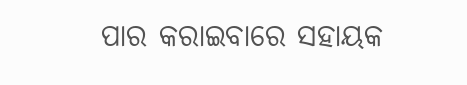ପାର କରାଇବାରେ ସହାୟକ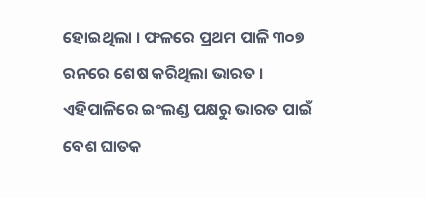ହୋଇଥିଲା । ଫଳରେ ପ୍ରଥମ ପାଳି ୩୦୭ ରନରେ ଶେଷ କରିଥିଲା ଭାରତ ।
ଏହିପାଳିରେ ଇଂଲଣ୍ଡ ପକ୍ଷରୁ ଭାରତ ପାଇଁ ବେଶ ଘାତକ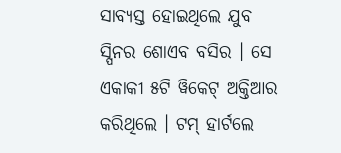ସାବ୍ୟସ୍ତ ହୋଇଥିଲେ ଯୁବ ସ୍ପିନର ଶୋଏବ ବସିର । ସେ ଏକାକୀ ୫ଟି ୱିକେଟ୍ ଅକ୍ତିଆର କରିଥିଲେ । ଟମ୍ ହାର୍ଟଲେ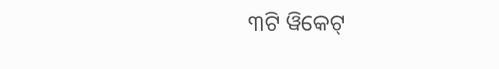୩ଟି ୱିକେଟ୍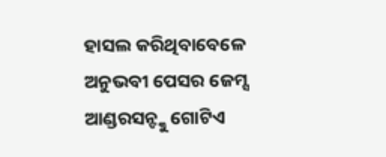ହାସଲ କରିଥିବାବେଳେ ଅନୁଭବୀ ପେସର ଜେମ୍ସ ଆଣ୍ଡରସନ୍ଙ୍କୁ ଗୋଟିଏ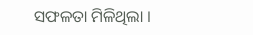ସଫଳତା ମିଳିଥିଲା ।